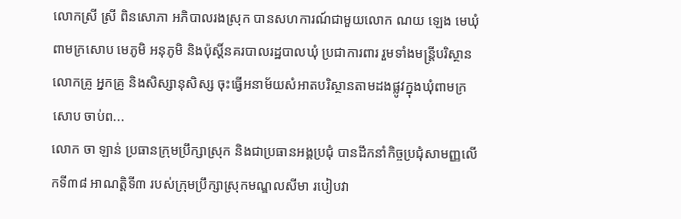លោកស្រី ស្រី ពិនសោភា អភិបាលរងស្រុក បានសហការណ៍ជាមួយលោក ណយ ឡេង មេឃុំពាមក្រសោប មេភូមិ អនុភូមិ និងប៉ុស្តិ៍នគរបាលរដ្ឋបាលឃុំ ប្រជាការពារ រួមទាំងមន្ត្រីបរិស្ថាន លោកគ្រូ អ្នកគ្រូ និងសិស្សានុសិស្ស ចុះធ្វើអនាម័យសំអាតបរិស្ថានតាមដងផ្លូវក្នុងឃុំពាមក្រសោប ចាប់ព...
លោក ចា ឡាន់ ប្រធានក្រុមប្រឹក្សាស្រុក និងជាប្រធានអង្គប្រជុំ បានដឹកនាំកិច្ចប្រជុំសាមញ្ញលើកទី៣៨ អាណត្តិទី៣ របស់ក្រុមប្រឹក្សាស្រុកមណ្ឌលសីមា របៀបវា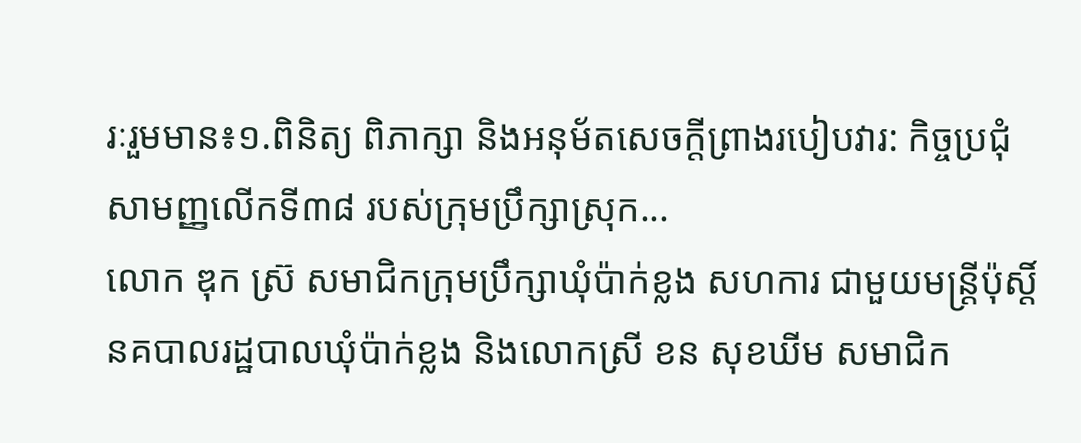រៈរួមមាន៖១.ពិនិត្យ ពិភាក្សា និងអនុម័តសេចក្ដីព្រាងរបៀបវារ: កិច្ចប្រជុំសាមញ្ញលើកទី៣៨ របស់ក្រុមប្រឹក្សាស្រុក...
លោក ឌុក ស្រ៊ សមាជិកក្រុមប្រឹក្សាឃុំប៉ាក់ខ្លង សហការ ជាមួយមន្រ្តីប៉ុស្តិ៍នគបាលរដ្ឋបាលឃុំប៉ាក់ខ្លង និងលោកស្រី ខន សុខឃីម សមាជិក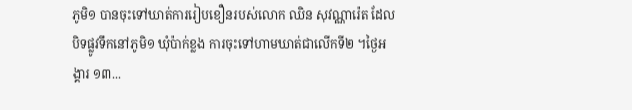ភូមិ១ បានចុះទៅឃាត់ការរៀបខឿនរបស់លោក ឈិន សុវណ្ណារ៉េត ដែលបិទផ្លូវទឹកនៅភូមិ១ ឃុំប៉ាក់ខ្លង ការចុះទៅហាមឃាត់ជាលើកទី២ ។ថ្ងៃអង្គារ ១៣...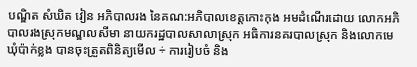បណ្ឌិត សំឃិត វៀន អភិបាលរង នៃគណ:អភិបាលខេត្តកោះកុង អមដំណើរដោយ លោកអភិបាលរងស្រុកមណ្ឌលសីមា នាយករដ្ឋបាលសាលាស្រុក អធិការនគរបាលស្រុក និងលោកមេឃុំប៉ាក់ខ្លង បានចុះត្រួតពិនិត្យមើល ÷ ការរៀបចំ និង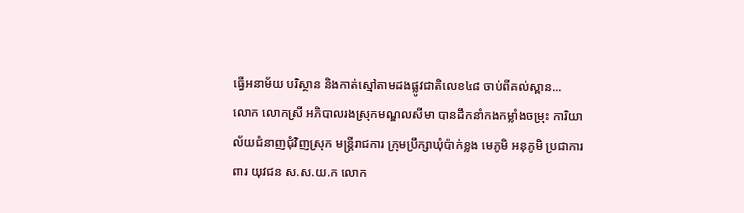ធ្វើអនាម័យ បរិស្ថាន និងកាត់ស្មៅតាមដងផ្លូវជាតិលេខ៤៨ ចាប់ពីគល់ស្ពាន...
លោក លោកស្រី អភិបាលរងស្រុកមណ្ឌលសីមា បានដឹកនាំកងកម្លាំងចម្រុះ ការិយាល័យជំនាញជុំវិញស្រុក មន្រ្តីរាជការ ក្រុមប្រឹក្សាឃុំប៉ាក់ខ្លង មេភូមិ អនុភូមិ ប្រជាការពារ យុវជន ស.ស.យ.ក លោក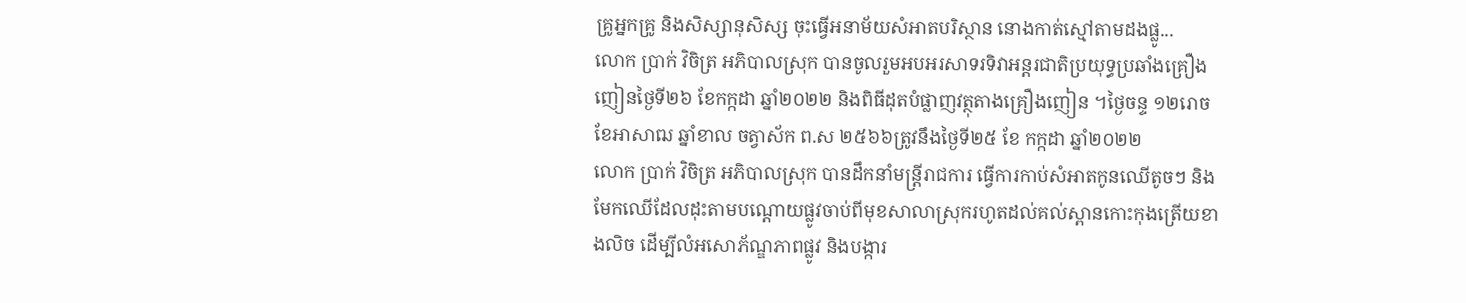គ្រូអ្នកគ្រូ និងសិស្សានុសិស្ស ចុះធ្វើអនាម័យសំអាតបរិស្ថាន នោងកាត់ស្មៅតាមដងផ្លូ...
លោក ប្រាក់ វិចិត្រ អភិបាលស្រុក បានចូលរួមអបអរសាទរទិវាអន្តរជាតិប្រយុទ្ធប្រឆាំងគ្រឿងញៀនថ្ងៃទី២៦ ខែកក្កដា ឆ្នាំ២០២២ និងពិធីដុតបំផ្លាញវត្ថុតាងគ្រឿងញៀន ។ថ្ងៃចន្ទ ១២រោច ខែអាសាឍ ឆ្នាំខាល ចត្វាស័ក ព.ស ២៥៦៦ត្រូវនឹងថ្ងៃទី២៥ ខែ កក្កដា ឆ្នាំ២០២២
លោក ប្រាក់ វិចិត្រ អភិបាលស្រុក បានដឹកនាំមន្រ្តីរាជការ ធ្វើការកាប់សំអាតកូនឈើតូចៗ និងមែកឈើដែលដុះតាមបណ្តោយផ្លូវចាប់ពីមុខសាលាស្រុករហូតដល់គល់ស្ពានកោះកុងត្រើយខាងលិច ដើម្បីលំអសោភ័ណ្ឌភាពផ្លូវ និងបង្ការ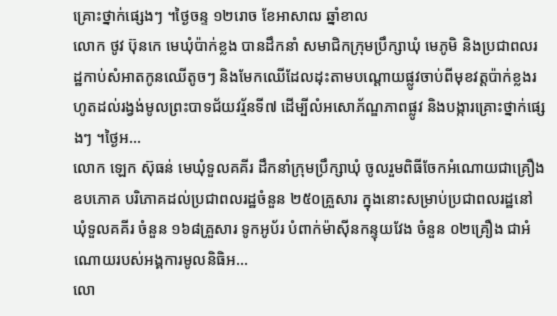គ្រោះថ្នាក់ផ្សេងៗ ។ថ្ងៃចន្ទ ១២រោច ខែអាសាឍ ឆ្នាំខាល
លោក ថូវ ប៊ុនកេ មេឃុំប៉ាក់ខ្លង បានដឹកនាំ សមាជិកក្រុមប្រឹក្សាឃុំ មេភូមិ និងប្រជាពលរដ្ឋកាប់សំអាតកូនឈើតូចៗ និងមែកឈើដែលដុះតាមបណ្តោយផ្លូវចាប់ពីមុខវត្តប៉ាក់ខ្លងរហូតដល់រង្វង់មូលព្រះបាទជ័យវរ្ម័នទី៧ ដើម្បីលំអសោភ័ណ្ឌភាពផ្លូវ និងបង្ការគ្រោះថ្នាក់ផ្សេងៗ ។ថ្ងៃអ...
លោក ឡេក ស៊ុធន់ មេឃុំទួលគគីរ ដឹកនាំក្រុមប្រឹក្សាឃុំ ចូលរួមពិធីចែកអំណោយជាគ្រឿងឧបភោគ បរិភោគដល់ប្រជាពលរដ្ឋចំនួន ២៥០គ្រួសារ ក្នុងនោះសម្រាប់ប្រជាពលរដ្ឋនៅឃុំទួលគគីរ ចំនួន ១៦៨គ្រួសារ ទូកអូប័រ បំពាក់ម៉ាស៊ីនកន្ទុយវែង ចំនួន ០២គ្រឿង ជាអំណោយរបស់អង្គការមូលនិធិអ...
លោ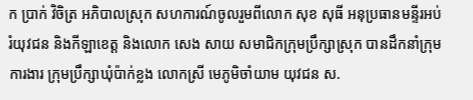ក ប្រាក់ វិចិត្រ អភិបាលស្រុក សហការណ៍ចូលរួមពីលោក សុខ សុធី អនុប្រធានមន្ទីរអប់រំយុវជន និងកីឡាខេត្ត និងលោក សេង សាយ សមាជិកក្រុមប្រឹក្សាស្រុក បានដឹកនាំក្រុមការងារ ក្រុមប្រឹក្សាឃុំប៉ាក់ខ្លង លោកស្រី មេភូមិចាំយាម យុវជន ស.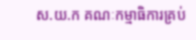ស.យ.ក គណៈកម្មាធិការគ្រប់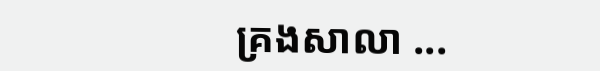គ្រងសាលា ...